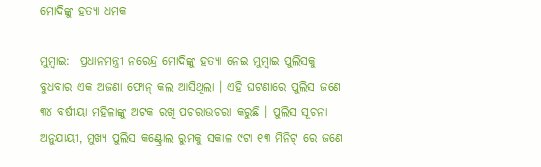ମୋଦିଙ୍କୁ ହତ୍ୟା ଧମକ

ମୁମ୍ବାଇ:  ପ୍ରଧାନମନ୍ତ୍ରୀ ନରେନ୍ଦ୍ର ମୋଦିଙ୍କୁ ହତ୍ୟା ନେଇ ମୁମ୍ବାଇ ପୁଲିସକୁ ବୁଧବାର ଏକ ଅଜଣା ଫୋନ୍ କଲ ଆସିଥିଲା । ଏହି ଘଟଣାରେ ପୁଲିସ ଜଣେ ୩୪ ବର୍ଷୀୟା ମହିଳାଙ୍କୁ ଅଟକ ରଖି ପଚରାଉଚରା କରୁଛି । ପୁଲିସ ସୂଚନା ଅନୁଯାୟୀ, ମୁଖ୍ୟ ପୁଲିସ କଣ୍ଟ୍ରୋଲ ରୁମକୁ ସକାଳ ୯ଟା ୧୩ ମିନିଟ୍ ରେ ଜଣେ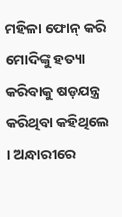ମହିଳା ଫୋନ୍ କରି ମୋଦିଙ୍କୁ ହତ୍ୟା କରିବାକୁ ଷଡ଼ଯନ୍ତ୍ର କରିଥିବା କହିଥିଲେ । ଅନ୍ଧାରୀରେ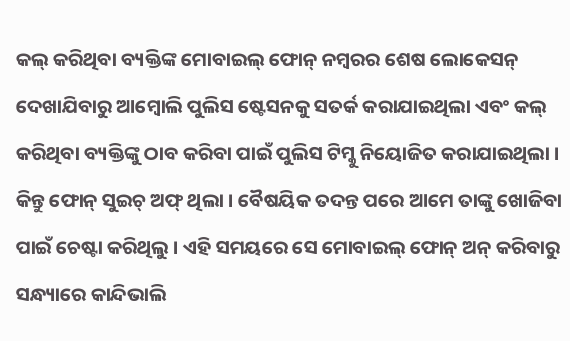କଲ୍ କରିଥିବା ବ୍ୟକ୍ତିଙ୍କ ମୋବାଇଲ୍ ଫୋନ୍ ନମ୍ବରର ଶେଷ ଲୋକେସନ୍ ଦେଖାଯିବାରୁ ଆମ୍ବୋଲି ପୁଲିସ ଷ୍ଟେସନକୁ ସତର୍କ କରାଯାଇଥିଲା ଏବଂ କଲ୍ କରିଥିବା ବ୍ୟକ୍ତିଙ୍କୁ ଠାବ କରିବା ପାଇଁ ପୁଲିସ ଟିମ୍କୁ ନିୟୋଜିତ କରାଯାଇଥିଲା । କିନ୍ତୁ ଫୋନ୍ ସୁଇଚ୍ ଅଫ୍ ଥିଲା । ବୈଷୟିକ ତଦନ୍ତ ପରେ ଆମେ ତାଙ୍କୁ ଖୋଜିବା ପାଇଁ ଚେଷ୍ଟା କରିଥିଲୁ । ଏହି ସମୟରେ ସେ ମୋବାଇଲ୍ ଫୋନ୍ ଅନ୍ କରିବାରୁ ସନ୍ଧ୍ୟାରେ କାନ୍ଦିଭାଲି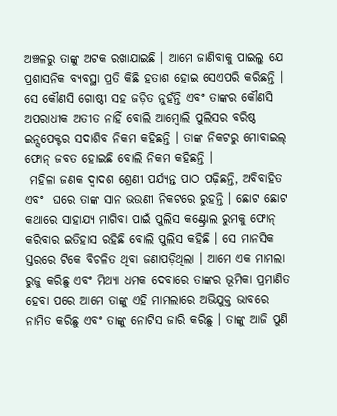ଅଞ୍ଚଳରୁ ତାଙ୍କୁ ଅଟକ ରଖାଯାଇଛି । ଆମେ ଜାଣିବାକୁ ପାଇଲୁ ଯେ ପ୍ରଶାସନିକ ବ୍ୟବସ୍ଥା ପ୍ରତି କିଛି ହତାଶ ହୋଇ ସେଏପରି କରିଛନ୍ତି । ସେ କୌଣସି ଗୋଷ୍ଠୀ ସହ ଜଡ଼ିତ ନୁହଁନ୍ତି ଏବଂ ତାଙ୍କର କୌଣସି ଅପରାଧୀକ ଅତୀତ ନାହିଁ ବୋଲି ଆମ୍ବୋଲି ପୁଲିସର ବରିଷ୍ଠ ଇନ୍ସପେକ୍ଟର ସଦାଶିବ ନିକମ କହିଛନ୍ତି । ତାଙ୍କ ନିକଟରୁ ମୋବାଇଲ୍ ଫୋନ୍ ଜବତ ହୋଇଛି ବୋଲି ନିକମ କହିଛନ୍ତି ।
 ମହିଳା ଜଣକ ଦ୍ୱାଦଶ ଶ୍ରେଣୀ ପର୍ଯ୍ୟନ୍ତ ପାଠ ପଢ଼ିଛନ୍ତି, ଅବିବାହିତ ଏବଂ  ଘରେ ତାଙ୍କ ସାନ ଭଉଣୀ ନିକଟରେ ରୁହନ୍ତି । ଛୋଟ ଛୋଟ କଥାରେ ସାହାଯ୍ୟ ମାଗିବା ପାଇଁ ପୁଲିସ କଣ୍ଟ୍ରୋଲ ରୁମକୁ ଫୋନ୍ କରିବାର ଇତିହାସ ରହିଛି ବୋଲି ପୁଲିସ କହିଛି । ସେ ମାନସିକ ସ୍ତରରେ ଟିକେ ବିଚଳିତ ଥିବା ଜଣାପଡ଼ିଥିଲା । ଆମେ ଏକ ମାମଲା ରୁଜୁ କରିଛୁ ଏବଂ ମିଥ୍ୟା ଧମକ ଦେବାରେ ତାଙ୍କର ଭୂମିକା ପ୍ରମାଣିତ ହେବା ପରେ ଆମେ ତାଙ୍କୁ ଏହି ମାମଲାରେ ଅଭିଯୁକ୍ତ ଭାବରେ ନାମିତ କରିଛୁ ଏବଂ ତାଙ୍କୁ ନୋଟିସ ଜାରି କରିଛୁ । ତାଙ୍କୁ ଆଜି ପୁଣି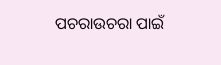ପଚରାଉଚରା ପାଇଁ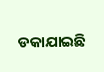ଡକାଯାଇଛି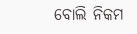ବୋଲି ନିକମ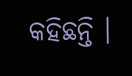କହିଛନ୍ତି ।